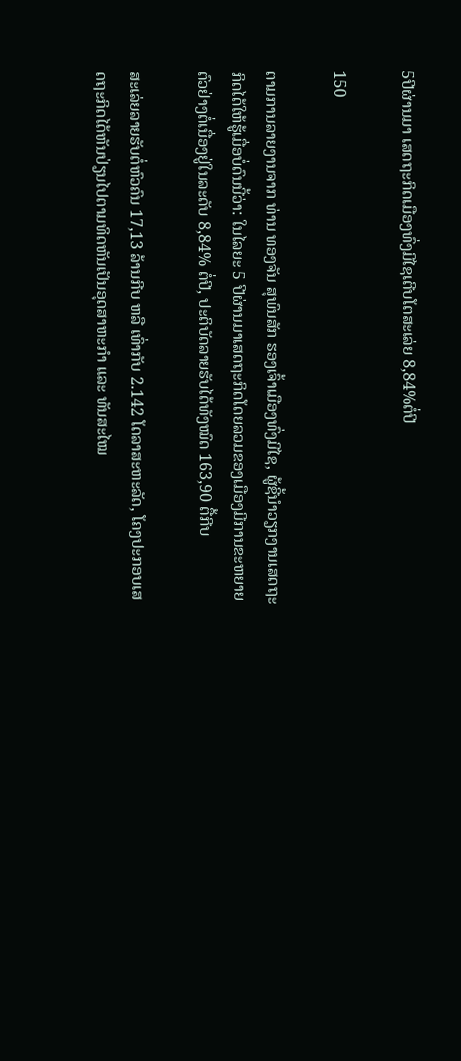5ປີຜ່ານມາ ເສດຖະກິດເມືອງທົ່ງມີໄຊເຕີບໂຕສະເລ່ຍ 8,84%ຕໍ່ປີ

150

ຕາມການລາຍງານຈາກ ທ່ານ ທອງຈັນ ສຸພົນສັກ ຮອງເຈົ້າເມືອງທົ່ງມີໄຊ, ຜູ້ຊີ້ນໍາວຽກງານເສດຖະກິດໄດ້ໃຫ້ຮູ້ເມື່ອບໍ່ດົນນີ້ວ່າ: ໃນໄລຍະ 5 ປີຜ່ານມາເສດຖະກິດໂດຍລວມຂອງເມືອງມີການຂະຫຍາຍຕົວຢ່າງຕໍ່ເນື່ອງຢູ່ໃນລະດັບ 8,84% ຕໍ່ປີ, ປະຕິບັດລາຍຮັບໄດ້ທັງໝົດ 163,90 ຕື້ກີບ

ສະເລ່ຍລາຍຮັບຕໍ່ຫົວຄົນ 17,13 ລ້ານກີບ ຫລື ເທົ່າກັບ 2.142 ໂດລາສະຫະລັດ, ໂຄງປະກອບເສດຖະກິດໄດ້ຫັນປ່ຽນໄປຕາມທິດຫັນເປັນອຸດສາຫະກໍາ ແລະ ທັນສະໄໝ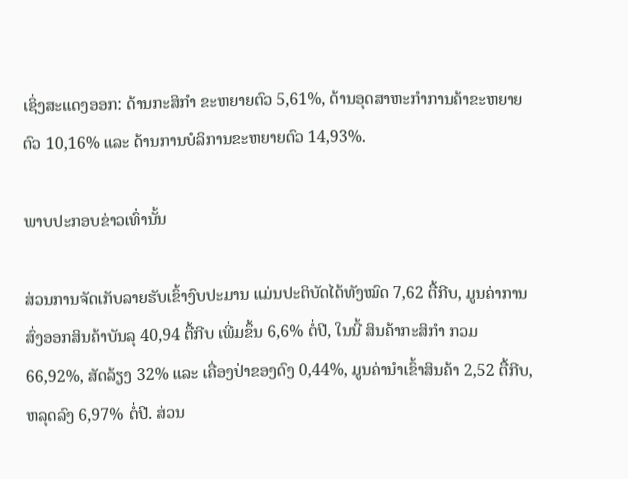ເຊິ່ງສະແດງອອກ: ດ້ານກະສິກໍາ ຂະຫຍາຍຕົວ 5,61%, ດ້ານອຸດສາຫະກໍາການຄ້າຂະຫຍາຍຕົວ 10,16% ແລະ ດ້ານການບໍລິການຂະຫຍາຍຕົວ 14,93%.

ພາບປະກອບຂ່າວເທົ່ານັ້ນ

ສ່ວນການຈັດເກັບລາຍຮັບເຂົ້າງົບປະມານ ແມ່ນປະຕິບັດໄດ້ທັງໝົດ 7,62 ຕື້ກີບ, ມູນຄ່າການສົ່ງອອກສິນຄ້າບັນລຸ 40,94 ຕື້ກີບ ເພີ່ມຂຶ້ນ 6,6% ຕໍ່ປີ, ໃນນີ້ ສິນຄ້າກະສິກໍາ ກວມ 66,92%, ສັດລ້ຽງ 32% ແລະ ເຄື່ອງປ່າຂອງດົງ 0,44%, ມູນຄ່ານໍາເຂົ້າສິນຄ້າ 2,52 ຕື້ກີບ, ຫລຸດລົງ 6,97% ຕໍ່ປີ. ສ່ວນ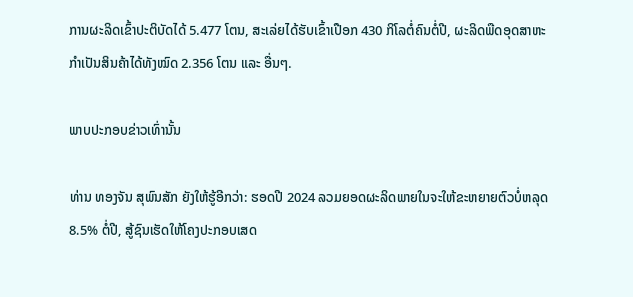ການຜະລິດເຂົ້າປະຕິບັດໄດ້ 5.477 ໂຕນ, ສະເລ່ຍໄດ້ຮັບເຂົ້າເປືອກ 430 ກິໂລຕໍ່ຄົນຕໍ່ປີ, ຜະລິດພືດອຸດສາຫະກໍາເປັນສິນຄ້າໄດ້ທັງໝົດ 2.356 ໂຕນ ແລະ ອື່ນໆ.

ພາບປະກອບຂ່າວເທົ່ານັ້ນ

ທ່ານ ທອງຈັນ ສຸພົນສັກ ຍັງໃຫ້ຮູ້ອີກວ່າ: ຮອດປີ 2024 ລວມຍອດຜະລິດພາຍໃນຈະໃຫ້ຂະຫຍາຍຕົວບໍ່ຫລຸດ 8.5% ຕໍ່ປີ, ສູ້ຊົນເຮັດໃຫ້ໂຄງປະກອບເສດ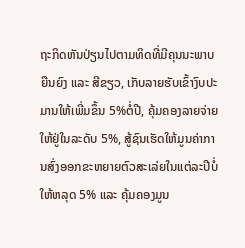ຖະກິດຫັນປ່ຽນໄປຕາມທິດທີ່ມີຄຸນນະພາບຍືນຍົງ ແລະ ສີຂຽວ, ເກັບລາຍຮັບເຂົ້າງົບປະມານໃຫ້ເພີ່ມຂຶ້ນ 5%ຕໍ່ປີ, ຄຸ້ມຄອງລາຍຈ່າຍໃຫ້ຢູ່ໃນລະດັບ 5%, ສູ້ຊົນເຮັດໃຫ້ມູນຄ່າການສົ່ງອອກຂະຫຍາຍຕົວສະເລ່ຍໃນແຕ່ລະປີບໍ່ໃຫ້ຫລຸດ 5% ແລະ ຄຸ້ມຄອງມູນ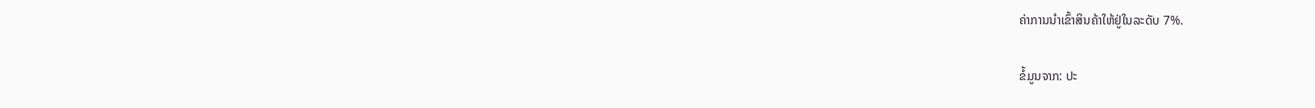ຄ່າການນໍາເຂົ້າສິນຄ້າໃຫ້ຢູ່ໃນລະດັບ 7%.

ຂໍ້ມູນຈາກ: ປະ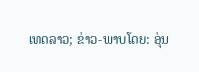ເທດລາວ; ຂ່າວ-ພາບໂດຍ: ອຸ່ນ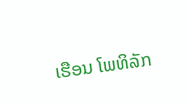ເຮືອນ ໂພທິລັກ